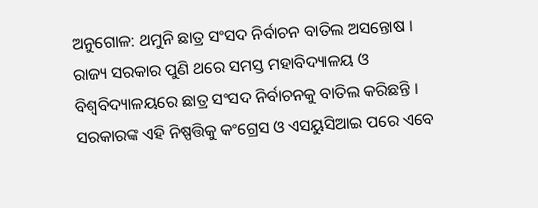ଅନୁଗୋଳ: ଥମୁନି ଛାତ୍ର ସଂସଦ ନିର୍ବାଚନ ବାତିଲ ଅସନ୍ତୋଷ । ରାଜ୍ୟ ସରକାର ପୁଣି ଥରେ ସମସ୍ତ ମହାବିଦ୍ୟାଳୟ ଓ ବିଶ୍ବବିଦ୍ୟାଳୟରେ ଛାତ୍ର ସଂସଦ ନିର୍ବାଚନକୁ ବାତିଲ କରିଛନ୍ତି । ସରକାରଙ୍କ ଏହି ନିଷ୍ପତ୍ତିକୁ କଂଗ୍ରେସ ଓ ଏସୟୁସିଆଇ ପରେ ଏବେ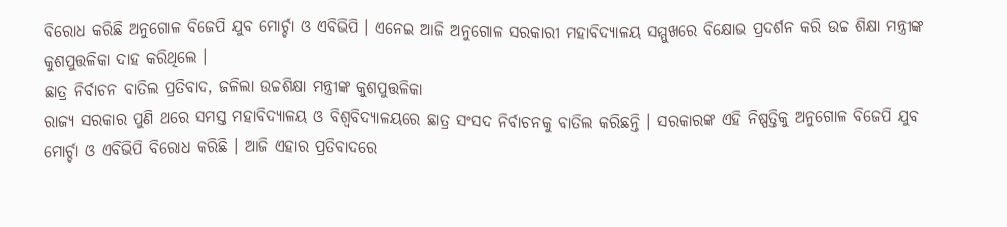ବିରୋଧ କରିଛି ଅନୁଗୋଳ ବିଜେପି ଯୁବ ମୋର୍ଚ୍ଚା ଓ ଏବିଭିପି । ଏନେଇ ଆଜି ଅନୁଗୋଳ ସରକାରୀ ମହାବିଦ୍ୟାଳୟ ସମ୍ମୁଖରେ ବିକ୍ଷୋଭ ପ୍ରଦର୍ଶନ କରି ଉଚ୍ଚ ଶିକ୍ଷା ମନ୍ତ୍ରୀଙ୍କ କୁଶପୁତ୍ତଳିକା ଦାହ କରିଥିଲେ ।
ଛାତ୍ର ନିର୍ବାଚନ ବାତିଲ ପ୍ରତିବାଦ, ଜଳିଲା ଉଚ୍ଚଶିକ୍ଷା ମନ୍ତ୍ରୀଙ୍କ କୁଶପୁତ୍ତଳିକା
ରାଜ୍ୟ ସରକାର ପୁଣି ଥରେ ସମସ୍ତ ମହାବିଦ୍ୟାଳୟ ଓ ବିଶ୍ବବିଦ୍ୟାଳୟରେ ଛାତ୍ର ସଂସଦ ନିର୍ବାଚନକୁ ବାତିଲ କରିଛନ୍ତି । ସରକାରଙ୍କ ଏହି ନିଷ୍ପତ୍ତିକୁ ଅନୁଗୋଳ ବିଜେପି ଯୁବ ମୋର୍ଚ୍ଚା ଓ ଏବିଭିପି ବିରୋଧ କରିଛି । ଆଜି ଏହାର ପ୍ରତିବାଦରେ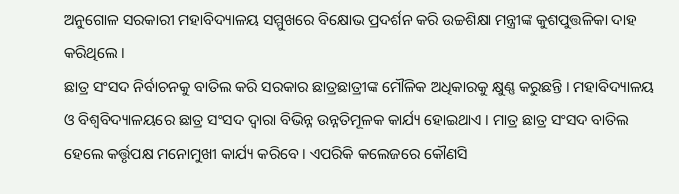ଅନୁଗୋଳ ସରକାରୀ ମହାବିଦ୍ୟାଳୟ ସମ୍ମୁଖରେ ବିକ୍ଷୋଭ ପ୍ରଦର୍ଶନ କରି ଉଚ୍ଚଶିକ୍ଷା ମନ୍ତ୍ରୀଙ୍କ କୁଶପୁତ୍ତଳିକା ଦାହ କରିଥିଲେ ।
ଛାତ୍ର ସଂସଦ ନିର୍ବାଚନକୁ ବାତିଲ କରି ସରକାର ଛାତ୍ରଛାତ୍ରୀଙ୍କ ମୌଳିକ ଅଧିକାରକୁ କ୍ଷୁଣ୍ଣ କରୁଛନ୍ତି । ମହାବିଦ୍ୟାଳୟ ଓ ବିଶ୍ବବିଦ୍ୟାଳୟରେ ଛାତ୍ର ସଂସଦ ଦ୍ବାରା ବିଭିନ୍ନ ଉନ୍ନତିମୂଳକ କାର୍ଯ୍ୟ ହୋଇଥାଏ । ମାତ୍ର ଛାତ୍ର ସଂସଦ ବାତିଲ ହେଲେ କର୍ତ୍ତୃପକ୍ଷ ମନୋମୁଖୀ କାର୍ଯ୍ୟ କରିବେ । ଏପରିକି କଲେଜରେ କୌଣସି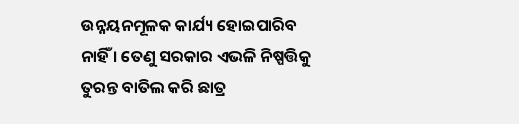ଉନ୍ନୟନମୂଳକ କାର୍ଯ୍ୟ ହୋଇପାରିବ ନାହିଁ । ତେଣୁ ସରକାର ଏଭଳି ନିଷ୍ପତ୍ତିକୁ ତୁରନ୍ତ ବାତିଲ କରି ଛାତ୍ର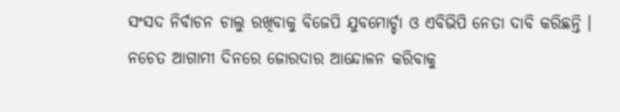ସଂସଦ ନିର୍ବାଚନ ଚାଲୁ ରଖିବାକୁ ବିଜେପି ଯୁବମୋର୍ଚ୍ଚା ଓ ଏବିଭିପି ନେତା ଦାବି କରିଛନ୍ତି । ନଚେତ ଆଗାମୀ ଦିନରେ ଜୋରଦାର ଆନ୍ଦୋଳନ କରିବାକୁ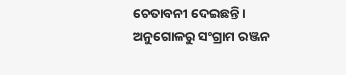ଚେତାବନୀ ଦେଇଛନ୍ତି ।
ଅନୁଗୋଳରୁ ସଂଗ୍ରାମ ରଞ୍ଜନ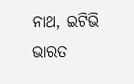ନାଥ, ଇଟିଭି ଭାରତ